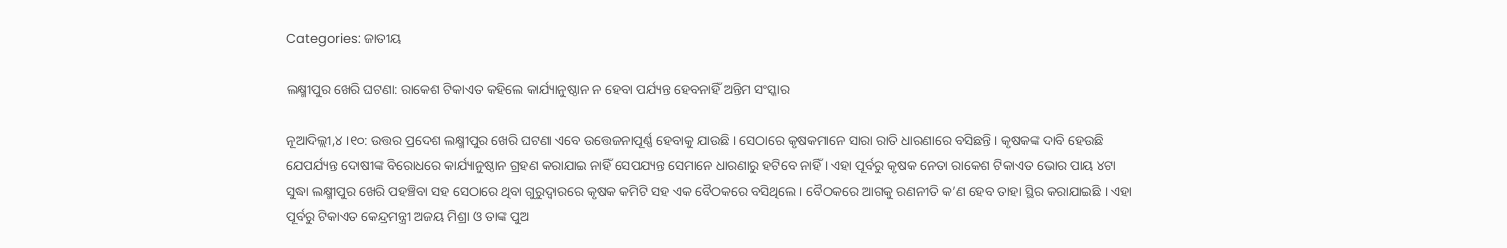Categories: ଜାତୀୟ

ଲକ୍ଷ୍ମୀପୁର ଖେରି ଘଟଣା: ରାକେଶ ଟିକାଏତ କହିଲେ କାର୍ଯ୍ୟାନୁଷ୍ଠାନ ନ ହେବା ପର୍ଯ୍ୟନ୍ତ ହେବନାହିଁ ଅନ୍ତିମ ସଂସ୍କାର

ନୂଆଦିଲ୍ଲୀ,୪ ।୧୦: ଉତ୍ତର ପ୍ରଦେଶ ଲକ୍ଷ୍ମୀପୁର ଖେରି ଘଟଣା ଏବେ ଉତ୍ତେଜନାପୂର୍ଣ୍ଣ ହେବାକୁ ଯାଉଛି । ସେଠାରେ କୃଷକମାନେ ସାରା ରାତି ଧାରଣାରେ ବସିଛନ୍ତି । କୃଷକଙ୍କ ଦାବି ହେଉଛି ଯେପର୍ଯ୍ୟନ୍ତ ଦୋଷୀଙ୍କ ବିରୋଧରେ କାର୍ଯ୍ୟାନୁଷ୍ଠାନ ଗ୍ରହଣ କରାଯାଇ ନାହିଁ ସେପଯ୍ୟନ୍ତ ସେମାନେ ଧାରଣାରୁ ହଟିବେ ନାହିଁ । ଏହା ପୂର୍ବରୁ କୃଷକ ନେତା ରାକେଶ ଟିକାଏତ ଭୋର ପାୟ ୪ଟା ସୁଦ୍ଧା ଲକ୍ଷ୍ମୀପୁର ଖେରି ପହଞ୍ଚିବା ସହ ସେଠାରେ ଥିବା ଗୁରୁଦ୍ୱାରରେ କୃଷକ କମିଟି ସହ ଏକ ବୈଠକରେ ବସିଥିଲେ । ବୈଠକରେ ଆଗକୁ ରଣନୀତି କ’ଣ ହେବ ତାହା ସ୍ଥିର କରାଯାଇଛି । ଏହା ପୂର୍ବରୁ ଟିକାଏତ କେନ୍ଦ୍ରମନ୍ତ୍ରୀ ଅଜୟ ମିଶ୍ରା ଓ ତାଙ୍କ ପୁଅ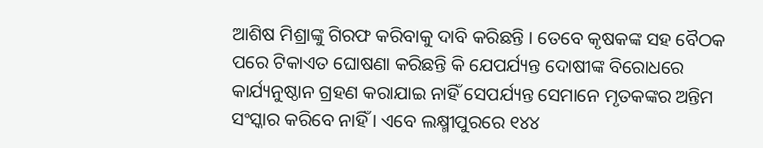ଆଶିଷ ମିଶ୍ରାଙ୍କୁ ଗିରଫ କରିବାକୁ ଦାବି କରିଛନ୍ତି । ତେବେ କୃଷକଙ୍କ ସହ ବୈଠକ ପରେ ଟିକାଏତ ଘୋଷଣା କରିଛନ୍ତି କି ଯେପର୍ଯ୍ୟନ୍ତ ଦୋଷୀଙ୍କ ବିରୋଧରେ କାର୍ଯ୍ୟନୁଷ୍ଠାନ ଗ୍ରହଣ କରାଯାଇ ନାହିଁ ସେପର୍ଯ୍ୟନ୍ତ ସେମାନେ ମୃତକଙ୍କର ଅନ୍ତିମ ସଂସ୍କାର କରିବେ ନାହିଁ । ଏବେ ଲକ୍ଷ୍ମୀପୁରରେ ୧୪୪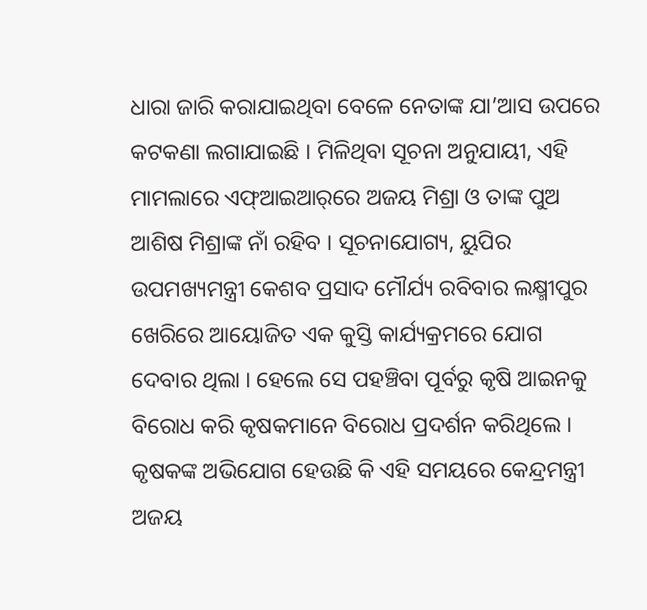ଧାରା ଜାରି କରାଯାଇଥିବା ବେଳେ ନେତାଙ୍କ ଯା’ଆସ ଉପରେ କଟକଣା ଲଗାଯାଇଛି । ମିଳିଥିବା ସୂଚନା ଅନୁଯାୟୀ, ଏହି ମାମଲାରେ ଏଫ୍‌ଆଇଆର୍‌ରେ ଅଜୟ ମିଶ୍ରା ଓ ତାଙ୍କ ପୁଅ ଆଶିଷ ମିଶ୍ରାଙ୍କ ନାଁ ରହିବ । ସୂଚନାଯୋଗ୍ୟ, ୟୁପିର ଉପମଖ୍ୟମନ୍ତ୍ରୀ କେଶବ ପ୍ରସାଦ ମୌର୍ଯ୍ୟ ରବିବାର ଲକ୍ଷ୍ମୀପୁର ଖେରିରେ ଆୟୋଜିତ ଏକ କୁସ୍ତି କାର୍ଯ୍ୟକ୍ରମରେ ଯୋଗ ଦେବାର ଥିଲା । ହେଲେ ସେ ପହଞ୍ଚିବା ପୂର୍ବରୁ କୃଷି ଆଇନକୁ ବିରୋଧ କରି କୃଷକମାନେ ବିରୋଧ ପ୍ରଦର୍ଶନ କରିଥିଲେ । କୃଷକଙ୍କ ଅଭିଯୋଗ ହେଉଛି କି ଏହି ସମୟରେ କେନ୍ଦ୍ରମନ୍ତ୍ରୀ ଅଜୟ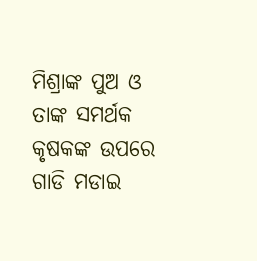ମିଶ୍ରାଙ୍କ ପୁଅ ଓ ତାଙ୍କ ସମର୍ଥକ କୃଷକଙ୍କ ଉପରେ ଗାଡି ମଡାଇ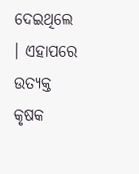ଦେଇଥିଲେ । ଏହାପରେ ଉତ୍ୟକ୍ତ କୃଷକ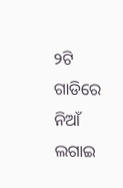୨ଟି ଗାଡିରେ ନିଆଁ ଲଗାଇ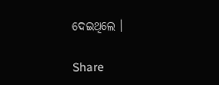ଦେଇଥିଲେ ।

Share